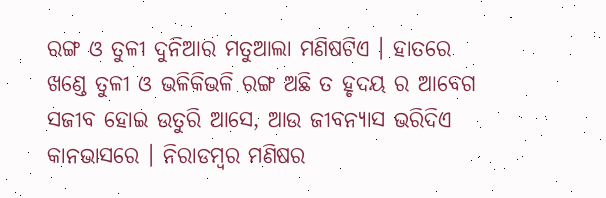ରଙ୍ଗ ଓ ତୁଳୀ ଦୁନିଆର ମତୁଆଲା ମଣିଷଟିଏ । ହାତରେ ଖଣ୍ଡେ ତୁଳୀ ଓ ଭଳିକିଭଳି ରଙ୍ଗ ଅଛି ତ ହୃଦୟ ର ଆବେଗ ସଜୀବ ହୋଇ ଉତୁରି ଆସେ, ଆଉ ଜୀବନ୍ୟାସ ଭରିଦିଏ କାନଭାସରେ । ନିରାଡମ୍ବର ମଣିଷର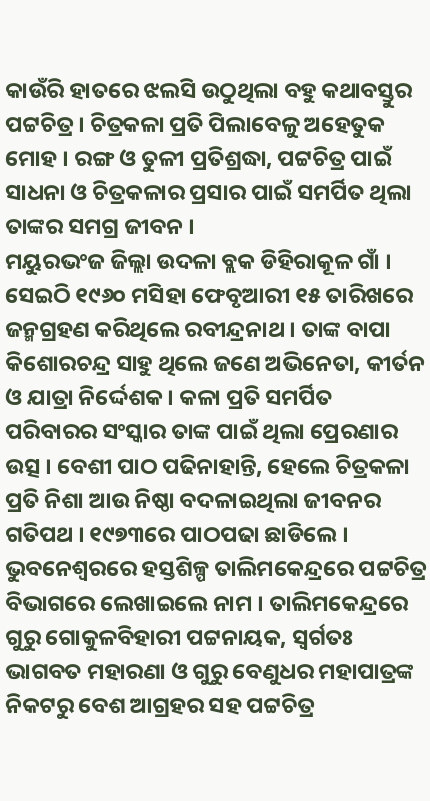କାଉଁରି ହାତରେ ଝଲସି ଉଠୁଥିଲା ବହୁ କଥାବସ୍ତୁର ପଟ୍ଟଚିତ୍ର । ଚିତ୍ରକଳା ପ୍ରତି ପିଲାବେଳୁ ଅହେତୁକ ମୋହ । ରଙ୍ଗ ଓ ତୁଳୀ ପ୍ରତିଶ୍ରଦ୍ଧା, ପଟ୍ଟଚିତ୍ର ପାଇଁ ସାଧନା ଓ ଚିତ୍ରକଳାର ପ୍ରସାର ପାଇଁ ସମର୍ପିତ ଥିଲା ତାଙ୍କର ସମଗ୍ର ଜୀବନ ।
ମୟୁରଭଂଜ ଜିଲ୍ଲା ଉଦଳା ବ୍ଲକ ଡିହିରାକୂଳ ଗାଁ । ସେଇଠି ୧୯୬୦ ମସିହା ଫେବୃଆରୀ ୧୫ ତାରିଖରେ ଜନ୍ମଗ୍ରହଣ କରିଥିଲେ ରବୀନ୍ଦ୍ରନାଥ । ତାଙ୍କ ବାପା କିଶୋରଚନ୍ଦ୍ର ସାହୁ ଥିଲେ ଜଣେ ଅଭିନେତା, କୀର୍ତନ ଓ ଯାତ୍ରା ନିର୍ଦ୍ଦେଶକ । କଳା ପ୍ରତି ସମର୍ପିତ ପରିବାରର ସଂସ୍କାର ତାଙ୍କ ପାଇଁ ଥିଲା ପ୍ରେରଣାର ଉତ୍ସ । ବେଶୀ ପାଠ ପଢିନାହାନ୍ତି, ହେଲେ ଚିତ୍ରକଳା ପ୍ରତି ନିଶା ଆଉ ନିଷ୍ଠା ବଦଳାଇଥିଲା ଜୀବନର ଗତିପଥ । ୧୯୭୩ରେ ପାଠପଢା ଛାଡିଲେ ।
ଭୁବନେଶ୍ୱରରେ ହସ୍ତଶିଳ୍ପ ତାଲିମକେନ୍ଦ୍ରରେ ପଟ୍ଟଚିତ୍ର ବିଭାଗରେ ଲେଖାଇଲେ ନାମ । ତାଲିମକେନ୍ଦ୍ରରେ ଗୁରୁ ଗୋକୁଳବିହାରୀ ପଟ୍ଟନାୟକ, ସ୍ୱର୍ଗତଃ ଭାଗବତ ମହାରଣା ଓ ଗୁରୁ ବେଣୁଧର ମହାପାତ୍ରଙ୍କ ନିକଟରୁ ବେଶ ଆଗ୍ରହର ସହ ପଟ୍ଟଚିତ୍ର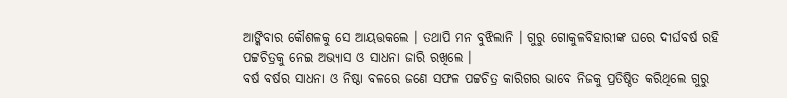ଆଙ୍କିବାର କୌଶଳକୁ ସେ ଆୟତ୍ତକଲେ । ତଥାପି ମନ ବୁଝିଲାନି । ଗୁରୁ ଗୋକୁଳବିହାରୀଙ୍କ ଘରେ ଦୀର୍ଘବର୍ଷ ରହି ପଟ୍ଟଚିତ୍ରକୁ ନେଇ ଅଭ୍ୟାସ ଓ ସାଧନା ଜାରି ରଖିଲେ ।
ବର୍ଷ ବର୍ଷର ସାଧନା ଓ ନିଷ୍ଠା ବଳରେ ଜଣେ ସଫଳ ପଟ୍ଟଚିତ୍ର କାରିଗର ଭାବେ ନିଜକୁ ପ୍ରତିଷ୍ଠିତ କରିଥିଲେ ଗୁରୁ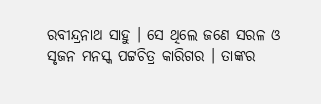ରବୀନ୍ଦ୍ରନାଥ ସାହୁ । ସେ ଥିଲେ ଜଣେ ସରଳ ଓ ସୃଜନ ମନସ୍କ ପଟ୍ଟଚିତ୍ର କାରିଗର । ତାଙ୍କର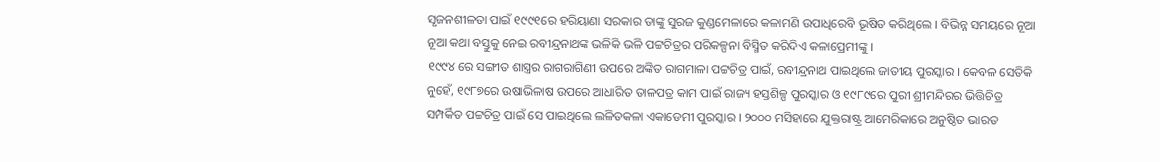ସୃଜନଶୀଳତା ପାଇଁ ୧୯୯୧ରେ ହରିୟାଣା ସରକାର ତାଙ୍କୁ ସୁରଜ କୁଣ୍ଡମେଳାରେ କଳାମଣି ଉପାଧିରେବି ଭୂଷିତ କରିଥିଲେ । ବିଭିନ୍ନ ସମୟରେ ନୂଆ ନୂଆ କଥା ବସ୍ତୁକୁ ନେଇ ରବୀନ୍ଦ୍ରନାଥଙ୍କ ଭଳିକି ଭଳି ପଟ୍ଟଚିତ୍ରର ପରିକଳ୍ପନା ବିସ୍ମିତ କରିଦିଏ କଳାପ୍ରେମୀଙ୍କୁ ।
୧୯୯୪ ରେ ସଙ୍ଗୀତ ଶାସ୍ତ୍ରର ରାଗରାଗିଣୀ ଉପରେ ଅଙ୍କିତ ରାଗମାଳା ପଟ୍ଟଚିତ୍ର ପାଇଁ, ରବୀନ୍ଦ୍ରନାଥ ପାଇଥିଲେ ଜାତୀୟ ପୁରସ୍କାର । କେବଳ ସେତିକି ନୁହେଁ, ୧୯୮୭ରେ ଉଷାଭିଳାଷ ଉପରେ ଆଧାରିତ ତାଳପତ୍ର କାମ ପାଇଁ ରାଜ୍ୟ ହସ୍ତଶିଳ୍ପ ପୁରସ୍କାର ଓ ୧୯୮୯ରେ ପୁରୀ ଶ୍ରୀମନ୍ଦିରର ଭିତ୍ତିଚିତ୍ର ସମ୍ପର୍କିତ ପଟ୍ଟଚିତ୍ର ପାଇଁ ସେ ପାଇଥିଲେ ଲଳିତକଳା ଏକାଡେମୀ ପୁରସ୍କାର । ୨୦୦୦ ମସିହାରେ ଯୁକ୍ତରାଷ୍ଟ୍ର ଆମେରିକାରେ ଅନୁଷ୍ଠିତ ଭାରତ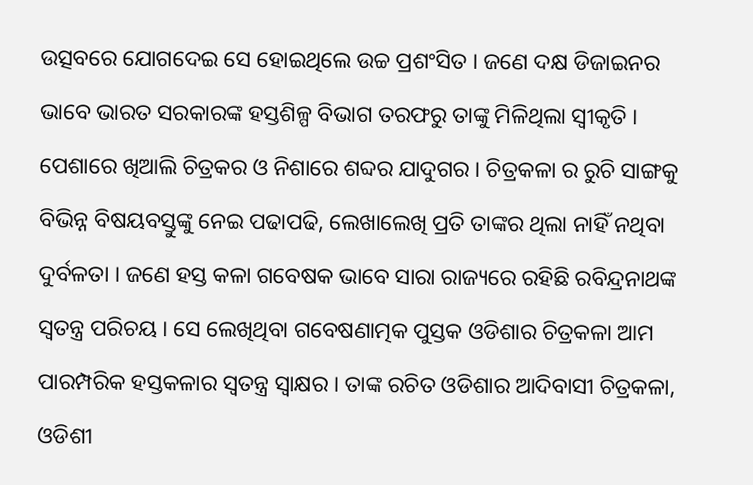ଉତ୍ସବରେ ଯୋଗଦେଇ ସେ ହୋଇଥିଲେ ଉଚ୍ଚ ପ୍ରଶଂସିତ । ଜଣେ ଦକ୍ଷ ଡିଜାଇନର ଭାବେ ଭାରତ ସରକାରଙ୍କ ହସ୍ତଶିଳ୍ପ ବିଭାଗ ତରଫରୁ ତାଙ୍କୁ ମିଳିଥିଲା ସ୍ୱୀକୃତି ।
ପେଶାରେ ଖିଆଲି ଚିତ୍ରକର ଓ ନିଶାରେ ଶବ୍ଦର ଯାଦୁଗର । ଚିତ୍ରକଳା ର ରୁଚି ସାଙ୍ଗକୁ ବିଭିନ୍ନ ବିଷୟବସ୍ତୁଙ୍କୁ ନେଇ ପଢାପଢି, ଲେଖାଲେଖି ପ୍ରତି ତାଙ୍କର ଥିଲା ନାହିଁ ନଥିବା ଦୁର୍ବଳତା । ଜଣେ ହସ୍ତ କଳା ଗବେଷକ ଭାବେ ସାରା ରାଜ୍ୟରେ ରହିଛି ରବିନ୍ଦ୍ରନାଥଙ୍କ ସ୍ୱତନ୍ତ୍ର ପରିଚୟ । ସେ ଲେଖିଥିବା ଗବେଷଣାତ୍ମକ ପୁସ୍ତକ ଓଡିଶାର ଚିତ୍ରକଳା ଆମ ପାରମ୍ପରିକ ହସ୍ତକଳାର ସ୍ୱତନ୍ତ୍ର ସ୍ୱାକ୍ଷର । ତାଙ୍କ ରଚିତ ଓଡିଶାର ଆଦିବାସୀ ଚିତ୍ରକଳା, ଓଡିଶୀ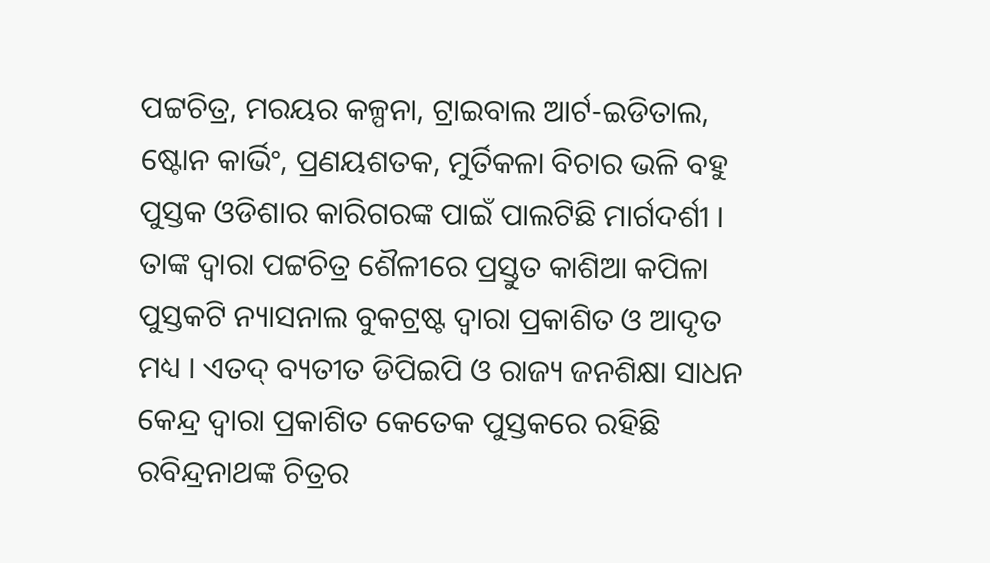ପଟ୍ଟଚିତ୍ର, ମରୟର କଳ୍ପନା, ଟ୍ରାଇବାଲ ଆର୍ଟ-ଇଡିତାଲ, ଷ୍ଟୋନ କାର୍ଭିଂ, ପ୍ରଣୟଶତକ, ମୁର୍ତିକଳା ବିଚାର ଭଳି ବହୁ ପୁସ୍ତକ ଓଡିଶାର କାରିଗରଙ୍କ ପାଇଁ ପାଲଟିଛି ମାର୍ଗଦର୍ଶୀ ।
ତାଙ୍କ ଦ୍ୱାରା ପଟ୍ଟଚିତ୍ର ଶୈଳୀରେ ପ୍ରସ୍ତୁତ କାଶିଆ କପିଳା ପୁସ୍ତକଟି ନ୍ୟାସନାଲ ବୁକଟ୍ରଷ୍ଟ ଦ୍ୱାରା ପ୍ରକାଶିତ ଓ ଆଦୃତ ମଧ୍ୟ । ଏତଦ୍ ବ୍ୟତୀତ ଡିପିଇପି ଓ ରାଜ୍ୟ ଜନଶିକ୍ଷା ସାଧନ କେନ୍ଦ୍ର ଦ୍ୱାରା ପ୍ରକାଶିତ କେତେକ ପୁସ୍ତକରେ ରହିଛି ରବିନ୍ଦ୍ରନାଥଙ୍କ ଚିତ୍ରର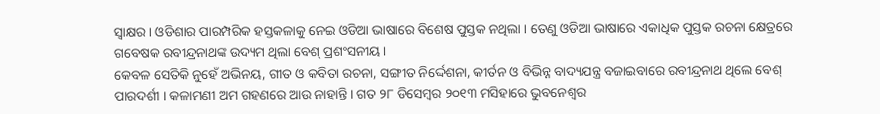ସ୍ୱାକ୍ଷର । ଓଡିଶାର ପାରମ୍ପରିକ ହସ୍ତକଳାକୁ ନେଇ ଓଡିଆ ଭାଷାରେ ବିଶେଷ ପୁସ୍ତକ ନଥିଲା । ତେଣୁ ଓଡିଆ ଭାଷାରେ ଏକାଧିକ ପୁସ୍ତକ ରଚନା କ୍ଷେତ୍ରରେ ଗବେଷକ ରବୀନ୍ଦ୍ରନାଥଙ୍କ ଉଦ୍ୟମ ଥିଲା ବେଶ୍ ପ୍ରଶଂସନୀୟ ।
କେବଳ ସେତିକି ନୁହେଁ ଅଭିନୟ, ଗୀତ ଓ କବିତା ରଚନା, ସଙ୍ଗୀତ ନିର୍ଦ୍ଦେଶନା, କୀର୍ତନ ଓ ବିଭିନ୍ନ ବାଦ୍ୟଯନ୍ତ୍ର ବଜାଇବାରେ ରବୀନ୍ଦ୍ରନାଥ ଥିଲେ ବେଶ୍ ପାରଦର୍ଶୀ । କଳାମଣୀ ଅମ ଗହଣରେ ଆଉ ନାହାନ୍ତି । ଗତ ୨୮ ଡିସେମ୍ବର ୨୦୧୩ ମସିହାରେ ଭୁବନେଶ୍ୱର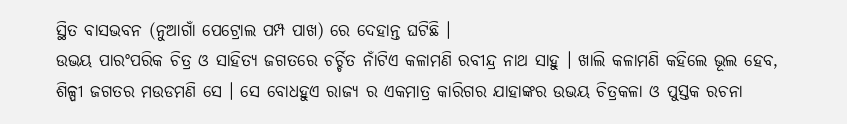ସ୍ଥିତ ବାସଭବନ (ନୁଆଗାଁ ପେଟ୍ରୋଲ ପମ୍ପ ପାଖ) ରେ ଦେହାନ୍ତ ଘଟିଛି ।
ଉଭୟ ପାରଂପରିକ ଚିତ୍ର ଓ ସାହିତ୍ୟ ଜଗତରେ ଚର୍ଚ୍ଚିତ ନାଁଟିଏ କଳାମଣି ରବୀନ୍ଦ୍ର ନାଥ ସାହୁ । ଖାଲି କଳାମଣି କହିଲେ ଭୂଲ ହେବ, ଶିଳ୍ପୀ ଜଗତର ମଉଡମଣି ସେ । ସେ ବୋଧହୁଏ ରାଜ୍ୟ ର ଏକମାତ୍ର କାରିଗର ଯାହାଙ୍କର ଉଭୟ ଚିତ୍ରକଳା ଓ ପୁସ୍ତକ ରଚନା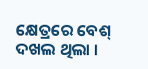କ୍ଷେତ୍ରରେ ବେଶ୍ ଦଖଲ ଥିଲା ।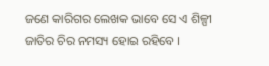ଜଣେ କାରିଗର ଲେଖକ ଭାବେ ସେ ଏ ଶିଳ୍ପୀ ଜାତିର ଚିର ନମସ୍ୟ ହୋଇ ରହିବେ ।